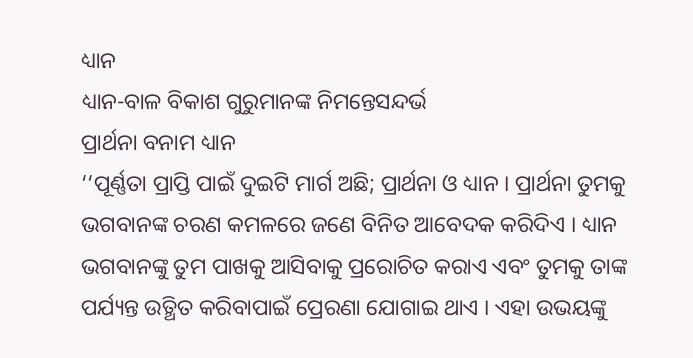ଧ୍ୟାନ
ଧ୍ୟାନ-ବାଳ ବିକାଶ ଗୁରୁମାନଙ୍କ ନିମନ୍ତେସନ୍ଦର୍ଭ
ପ୍ରାର୍ଥନା ବନାମ ଧ୍ୟାନ
‘‘ପୂର୍ଣ୍ଣତା ପ୍ରାପ୍ତି ପାଇଁ ଦୁଇଟି ମାର୍ଗ ଅଛି; ପ୍ରାର୍ଥନା ଓ ଧ୍ୟାନ । ପ୍ରାର୍ଥନା ତୁମକୁ ଭଗବାନଙ୍କ ଚରଣ କମଳରେ ଜଣେ ବିନିତ ଆବେଦକ କରିଦିଏ । ଧ୍ୟାନ ଭଗବାନଙ୍କୁ ତୁମ ପାଖକୁ ଆସିବାକୁ ପ୍ରରୋଚିତ କରାଏ ଏବଂ ତୁମକୁ ତାଙ୍କ ପର୍ଯ୍ୟନ୍ତ ଉତ୍ଥିତ କରିବାପାଇଁ ପ୍ରେରଣା ଯୋଗାଇ ଥାଏ । ଏହା ଉଭୟଙ୍କୁ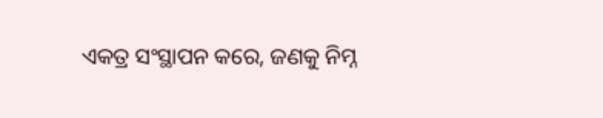ଏକତ୍ର ସଂସ୍ଥାପନ କରେ, ଜଣକୁ ନିମ୍ନ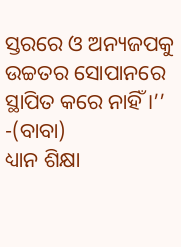ସ୍ତରରେ ଓ ଅନ୍ୟଜପକୁ ଉଚ୍ଚତର ସୋପାନରେ ସ୍ଥାପିତ କରେ ନାହିଁ ।’’ -(ବାବା)
ଧ୍ୟାନ ଶିକ୍ଷା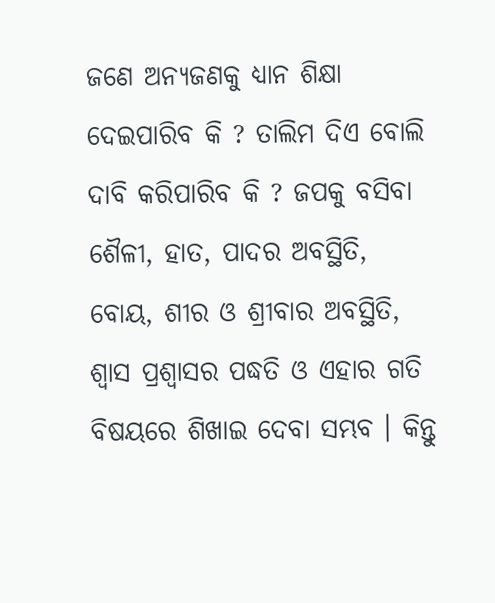ଜଣେ ଅନ୍ୟଜଣକୁ ଧ୍ୟାନ ଶିକ୍ଷା ଦେଇପାରିବ କି ? ତାଲିମ ଦିଏ ବୋଲି ଦାବି କରିପାରିବ କି ? ଜପକୁ ବସିବା ଶୈଳୀ, ହାତ, ପାଦର ଅବସ୍ଥିତି, ବୋୟ, ଶୀର ଓ ଶ୍ରୀବାର ଅବସ୍ଥିତି, ଶ୍ୱାସ ପ୍ରଶ୍ୱାସର ପଦ୍ଧତି ଓ ଏହାର ଗତି ବିଷୟରେ ଶିଖାଇ ଦେବା ସମ୍ଭବ । କିନ୍ତୁ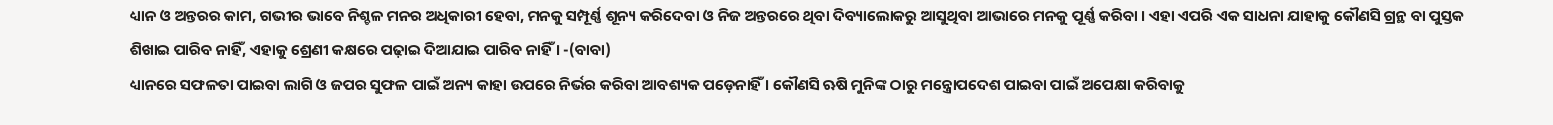ଧ୍ୟାନ ଓ ଅନ୍ତରର କାମ, ଗଭୀର ଭାବେ ନିଶ୍ଚଳ ମନର ଅଧିକାରୀ ହେବା, ମନକୁ ସମ୍ପୂର୍ଣ୍ଣ ଶୂନ୍ୟ କରିଦେବା ଓ ନିଜ ଅନ୍ତରରେ ଥିବା ଦିବ୍ୟାଲୋକରୁ ଆସୁଥିବା ଆଭାରେ ମନକୁ ପୂର୍ଣ୍ଣ କରିବା । ଏହା ଏପରି ଏକ ସାଧନା ଯାହାକୁ କୌଣସି ଗ୍ରନ୍ଥ ବା ପୁସ୍ତକ ଶିଖାଇ ପାରିବ ନାହିଁ, ଏହାକୁ ଶ୍ରେଣୀ କକ୍ଷରେ ପଢ଼ାଇ ଦିଆଯାଇ ପାରିବ ନାହିଁ । -(ବାବା)
ଧ୍ୟାନରେ ସଫଳତା ପାଇବା ଲାଗି ଓ ଜପର ସୁଫଳ ପାଇଁ ଅନ୍ୟ କାହା ଉପରେ ନିର୍ଭର କରିବା ଆବଶ୍ୟକ ପଡ଼େନାହିଁ । କୌଣସି ଋଷି ମୁନିଙ୍କ ଠାରୁ ମନ୍ତ୍ରୋପଦେଶ ପାଇବା ପାଇଁ ଅପେକ୍ଷା କରିବାକୁ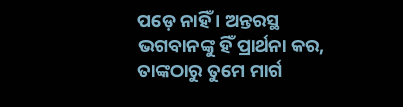ପଡ଼େ ନାହିଁ । ଅନ୍ତରସ୍ଥ ଭଗବାନଙ୍କୁ ହିଁ ପ୍ରାର୍ଥନା କର, ତାଙ୍କଠାରୁ ତୁମେ ମାର୍ଗ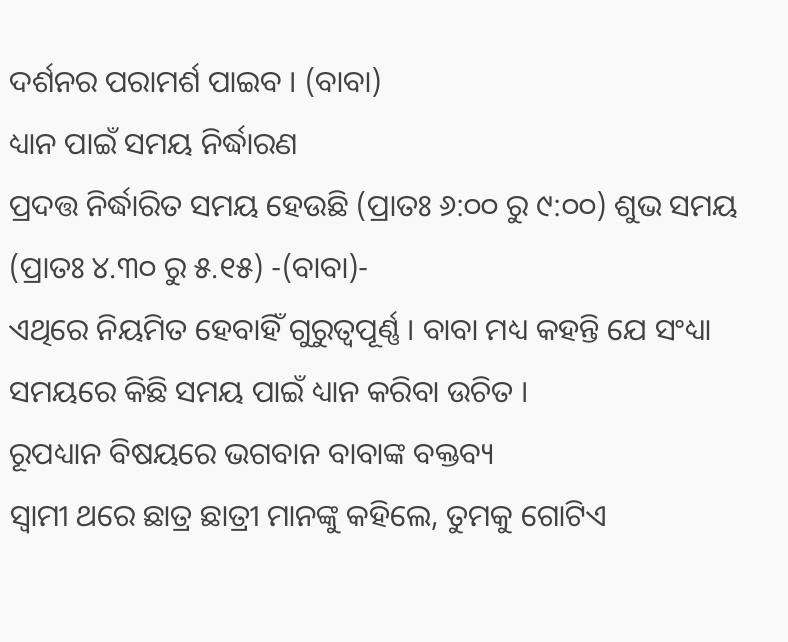ଦର୍ଶନର ପରାମର୍ଶ ପାଇବ । (ବାବା)
ଧ୍ୟାନ ପାଇଁ ସମୟ ନିର୍ଦ୍ଧାରଣ
ପ୍ରଦତ୍ତ ନିର୍ଦ୍ଧାରିତ ସମୟ ହେଉଛି (ପ୍ରାତଃ ୬:୦୦ ରୁ ୯:୦୦) ଶୁଭ ସମୟ (ପ୍ରାତଃ ୪.୩୦ ରୁ ୫.୧୫) -(ବାବା)-
ଏଥିରେ ନିୟମିତ ହେବାହିଁ ଗୁରୁତ୍ୱପୂର୍ଣ୍ଣ । ବାବା ମଧ୍ୟ କହନ୍ତି ଯେ ସଂଧ୍ୟା ସମୟରେ କିଛି ସମୟ ପାଇଁ ଧ୍ୟାନ କରିବା ଉଚିତ ।
ରୂପଧ୍ୟାନ ବିଷୟରେ ଭଗବାନ ବାବାଙ୍କ ବକ୍ତବ୍ୟ
ସ୍ୱାମୀ ଥରେ ଛାତ୍ର ଛାତ୍ରୀ ମାନଙ୍କୁ କହିଲେ, ତୁମକୁ ଗୋଟିଏ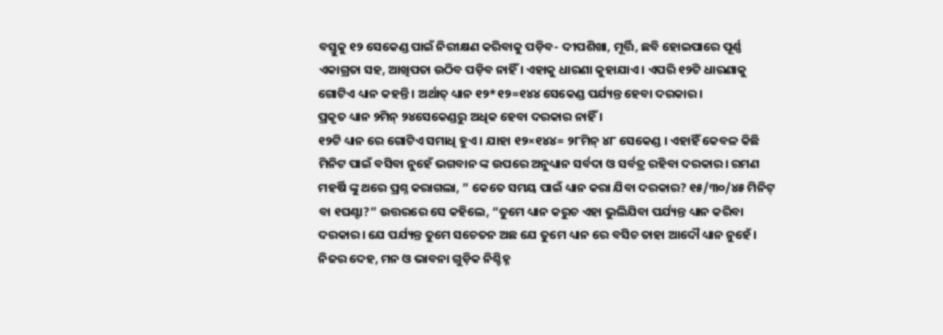ବସ୍ତୁକୁ ୧୨ ସେକେଣ୍ଡ ପାଇଁ ନିରୀକ୍ଷଣ କରିବାକୁ ପଡ଼ିବ- ଦୀପଶିଖା, ମୂର୍ତ୍ତି, ଛବି ହୋଇପାରେ ପୂର୍ଣ୍ଣ ଏକାଗ୍ରତା ସହ, ଆଖିପତା ଉଠିବ ପଡ଼ିବ ନାହିଁ । ଏହାକୁ ଧାରଣା କୁହାଯାଏ । ଏପରି ୧୨ଟି ଧାରଣାକୁ ଗୋଟିଏ ଧ୍ୟାନ କହନ୍ତି । ଅର୍ଥାତ୍ ଧ୍ୟାନ ୧୨*୧୨=୧୪୪ ସେକେଣ୍ଡ ପର୍ଯ୍ୟନ୍ତ ହେବା ଦରକାର ।
ପ୍ରକୃତ ଧ୍ୟାନ ୨ମିନ୍ ୨୪ସେକେଣ୍ଡରୁ ଅଧିକ ହେବା ଦରକାର ନାହିଁ ।
୧୨ଟି ଧ୍ୟାନ ରେ ଗୋଟିଏ ସମାଧି ହୁଏ । ଯାହା ୧୨×୧୪୪= ୨୮ମିନ୍ ୪୮ ସେକେଣ୍ଡ । ଏହାହିଁ କେବଳ କିଛି ମିନିଟ ପାଇଁ ବସିବା ନୁହେଁ ଭଗବାନ ଙ୍କ ଉପରେ ଅନୁଧ୍ୟାନ ସର୍ବଦା ଓ ସର୍ବତ୍ର ରହିବା ଦରକାର। ରମଣ ମହର୍ଷି ଙ୍କୁ ଥରେ ପ୍ରଶ୍ନ କରାଗଲା, ” କେତେ ସମୟ ପାଇଁ ଧ୍ୟାନ କରା ଯିବା ଦରକାର? ୧୫/୩୦/୪୫ ମିନିଟ୍ ବା ୧ଘଣ୍ଟା?” ଉତ୍ତରରେ ସେ କହିଲେ, “ତୁମେ ଧ୍ୟାନ କରୁଚ ଏହା ଭୁଲିଯିବା ପର୍ଯ୍ୟନ୍ତ ଧ୍ୟାନ କରିବା ଦରକାର। ଯେ ପର୍ଯ୍ୟନ୍ତ ତୁମେ ସଚେତନ ଅଛ ଯେ ତୁମେ ଧ୍ୟାନ ରେ ବସିଚ ତାହା ଆଦୌ ଧ୍ୟାନ ନୁହେଁ। ନିଜର ଦେହ, ମନ ଓ ଭାବନା ଗୁଡ଼ିକ ନିଶ୍ଚିହ୍ନ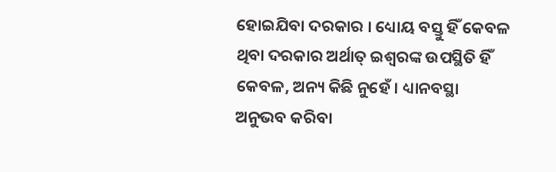ହୋଇଯିବା ଦରକାର । ଧ୍ୟୋୟ ବସ୍ତୁ ହିଁ କେବଳ ଥିବା ଦରକାର ଅର୍ଥାତ୍ ଇଶ୍ୱରଙ୍କ ଉପସ୍ଥିତି ହିଁ କେବଳ, ଅନ୍ୟ କିଛି ନୁହେଁ । ଧ୍ୟାନବସ୍ଥା ଅନୁଭବ କରିବା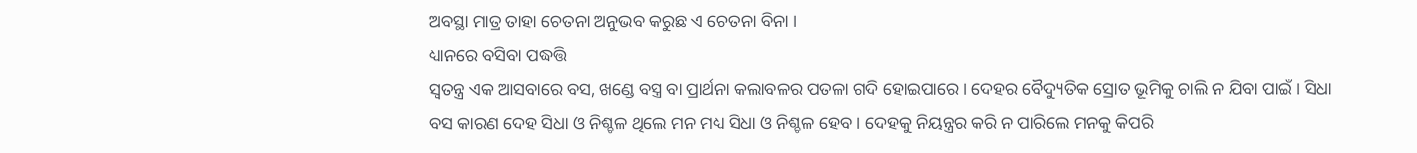ଅବସ୍ଥା ମାତ୍ର ତାହା ଚେତନା ଅନୁଭବ କରୁଛ ଏ ଚେତନା ବିନା ।
ଧ୍ୟାନରେ ବସିବା ପଦ୍ଧତ୍ତି
ସ୍ୱତନ୍ତ୍ର ଏକ ଆସବାରେ ବସ, ଖଣ୍ଡେ ବସ୍ତ୍ର ବା ପ୍ରାର୍ଥନା କଲାବଳର ପତଳା ଗଦି ହୋଇପାରେ । ଦେହର ବୈଦ୍ୟୁତିକ ସ୍ରୋତ ଭୂମିକୁ ଚାଲି ନ ଯିବା ପାଇଁ । ସିଧା ବସ କାରଣ ଦେହ ସିଧା ଓ ନିଶ୍ଚଳ ଥିଲେ ମନ ମଧ୍ୟ ସିଧା ଓ ନିଶ୍ଚଳ ହେବ । ଦେହକୁ ନିୟନ୍ତ୍ରର କରି ନ ପାରିଲେ ମନକୁ କିପରି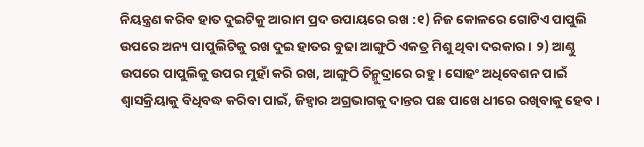ନିୟନ୍ତ୍ରଣ କରିବ ହାତ ଦୁଇଟିକୁ ଆରାମ ପ୍ରଦ ଉପାୟରେ ରଖ :୧) ନିଜ କୋଳରେ ଗୋଟିଏ ପାପୁଲି ଉପରେ ଅନ୍ୟ ପାପୁଲିଟିକୁ ରଖ ଦୁଇ ହାତର ବୁଢା ଆଙ୍ଗୁଠି ଏକତ୍ର ମିଶୁ ଥିବା ଦରକାର । ୨) ଆଣ୍ଠୁ ଉପରେ ପାପୁଲିକୁ ଉପର ମୁହାଁ କରି ରଖ, ଆଙ୍ଗୁଠି ଚିନ୍ମୁଦ୍ରାରେ ରହୁ । ସୋହଂ ଅଧିବେଶନ ପାଇଁ ଶ୍ୱାସକ୍ରିୟାକୁ ବିଧିବଦ୍ଧ କରିବା ପାଇଁ, ଜିହ୍ୱାର ଅଗ୍ରଭାଗକୁ ଦାନ୍ତର ପଛ ପାଖେ ଧୀରେ ରଖିବାକୁ ହେବ ।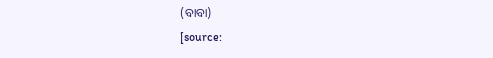(ବାବା)
[source: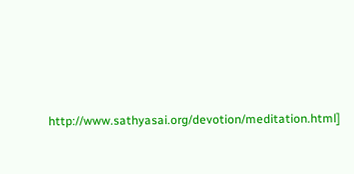http://www.sathyasai.org/devotion/meditation.html]